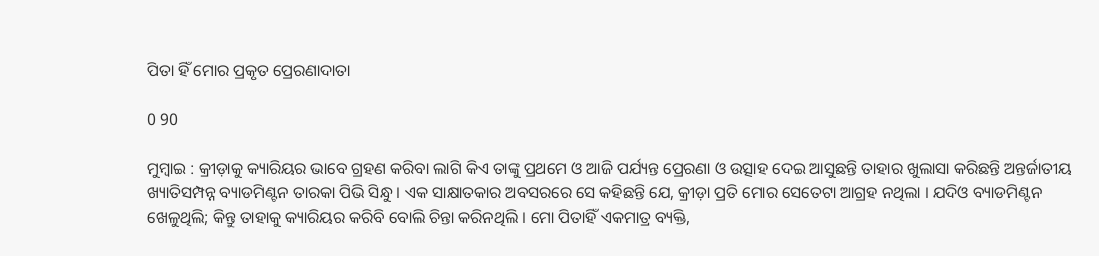ପିତା ହିଁ ମୋର ପ୍ରକୃତ ପ୍ରେରଣାଦାତା

0 90

ମୁମ୍ବାଇ : କ୍ରୀଡ଼ାକୁ କ୍ୟାରିୟର ଭାବେ ଗ୍ରହଣ କରିବା ଲାଗି କିଏ ତାଙ୍କୁ ପ୍ରଥମେ ଓ ଆଜି ପର୍ଯ୍ୟନ୍ତ ପ୍ରେରଣା ଓ ଉତ୍ସାହ ଦେଇ ଆସୁଛନ୍ତି ତାହାର ଖୁଲାସା କରିଛନ୍ତି ଅନ୍ତର୍ଜାତୀୟ ଖ୍ୟାତିସମ୍ପନ୍ନ ବ୍ୟାଡମିଣ୍ଟନ ତାରକା ପିଭି ସିନ୍ଧୁ । ଏକ ସାକ୍ଷାତକାର ଅବସରରେ ସେ କହିଛନ୍ତି ଯେ, କ୍ରୀଡ଼ା ପ୍ରତି ମୋର ସେତେଟା ଆଗ୍ରହ ନଥିଲା । ଯଦିଓ ବ୍ୟାଡମିଣ୍ଟନ ଖେଳୁଥିଲି; କିନ୍ତୁ ତାହାକୁ କ୍ୟାରିୟର କରିବି ବୋଲି ଚିନ୍ତା କରିନଥିଲି । ମୋ ପିତାହିଁ ଏକମାତ୍ର ବ୍ୟକ୍ତି,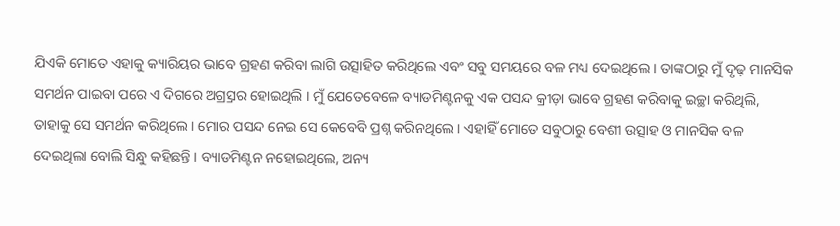ଯିଏକି ମୋତେ ଏହାକୁ କ୍ୟାରିୟର ଭାବେ ଗ୍ରହଣ କରିବା ଲାଗି ଉତ୍ସାହିତ କରିଥିଲେ ଏବଂ ସବୁ ସମୟରେ ବଳ ମଧ୍ୟ ଦେଇଥିଲେ । ତାଙ୍କଠାରୁ ମୁଁ ଦୃଢ଼ ମାନସିକ ସମର୍ଥନ ପାଇବା ପରେ ଏ ଦିଗରେ ଅଗ୍ର୍ରସର ହୋଇଥିଲି । ମୁଁ ଯେତେବେଳେ ବ୍ୟାଡମିଣ୍ଟନକୁ ଏକ ପସନ୍ଦ କ୍ରୀଡ଼ା ଭାବେ ଗ୍ରହଣ କରିବାକୁ ଇଚ୍ଛା କରିଥିଲି, ତାହାକୁ ସେ ସମର୍ଥନ କରିଥିଲେ । ମୋର ପସନ୍ଦ ନେଇ ସେ କେବେବି ପ୍ରଶ୍ନ କରିନଥିଲେ । ଏହାହିଁ ମୋତେ ସବୁଠାରୁ ବେଶୀ ଉତ୍ସାହ ଓ ମାନସିକ ବଳ ଦେଇଥିଲା ବୋଲି ସିନ୍ଧୁ କହିଛନ୍ତି । ବ୍ୟାଡମିଣ୍ଟନ ନହୋଇଥିଲେ, ଅନ୍ୟ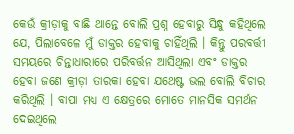କେଉଁ କ୍ରୀଡ଼ାକୁ ବାଛି ଥାନ୍ତେ ବୋଲି ପ୍ରଶ୍ନ ହେବାରୁ ସିନ୍ଧୁ କହିଥିଲେ ଯେ, ପିଲାବେଳେ ମୁଁ ଡାକ୍ତର ହେବାକୁ ଚାହିଁଥିଲି । କିନ୍ତୁ ପରବର୍ତ୍ତୀ ସମୟରେ ଚିନ୍ତାଧାରାରେ ପରିବର୍ତ୍ତନ ଆସିଥିଲା ଏବଂ ଡାକ୍ତର ହେବା ଜଣେ କ୍ରୀଡ଼ା ତାରକା ହେବା ଯଥେଷ୍ଟ ଭଲ ବୋଲି ବିଚାର କରିଥିଲି । ବାପା ମଧ୍ୟ ଏ କ୍ଷେତ୍ରରେ ମୋତେ ମାନସିକ ସମର୍ଥନ ଦେଇଥିଲେ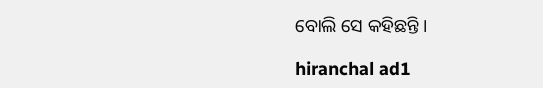ବୋଲି ସେ କହିଛନ୍ତି ।

hiranchal ad1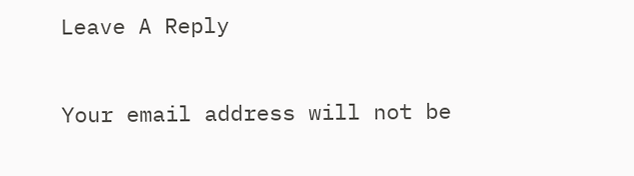Leave A Reply

Your email address will not be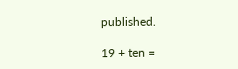published.

19 + ten =